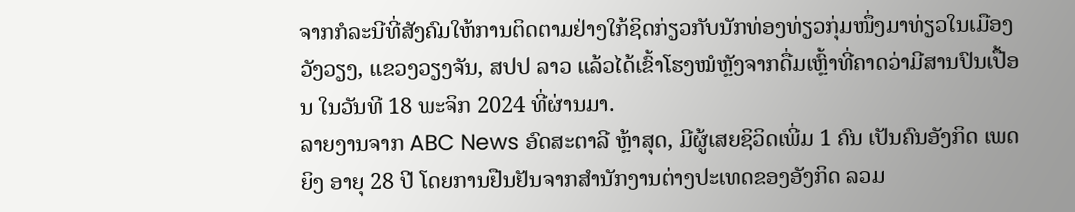ຈາກກໍລະນີທີ່ສັງຄົມໃຫ້ການຕິດຕາມຢ່າງໃກ້ຊິດກ່ຽວກັບນັກທ່ອງທ່ຽວກຸ່ມໜຶ່ງມາທ່ຽວໃນເມືອງວັງວຽງ, ແຂວງວຽງຈັນ, ສປປ ລາວ ແລ້ວໄດ້ເຂົ້າໂຮງໝໍຫຼັງຈາກດື່ມເຫຼົ້າທີ່ຄາດວ່າມີສານປົນເປື້ອນ ໃນວັນທີ 18 ພະຈິກ 2024 ທີ່ຜ່ານມາ.
ລາຍງານຈາກ ABC News ອົດສະຕາລີ ຫຼ້າສຸດ, ມີຜູ້ເສຍຊິວິດເພີ່ມ 1 ຄົນ ເປັນຄົນອັງກິດ ເພດຍິງ ອາຍຸ 28 ປີ ໂດຍການຢືນຢັນຈາກສຳນັກງານຕ່າງປະເທດຂອງອັງກິດ ລວມ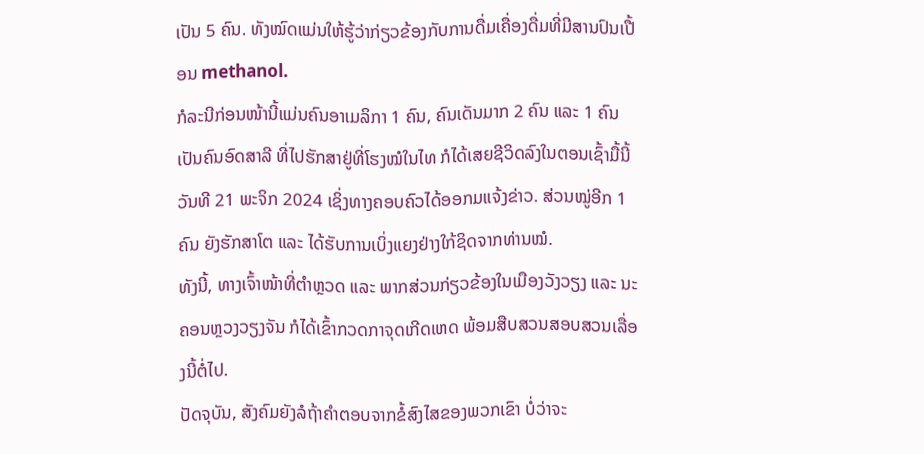ເປັນ 5 ຄົນ. ທັງໝົດແມ່ນໃຫ້ຮູ້ວ່າກ່ຽວຂ້ອງກັບການດື່ມເຄື່ອງດື່ມທີ່ມີສານປົນເປື້ອນ methanol.
ກໍລະນີກ່ອນໜ້ານີ້ແມ່ນຄົນອາເມລິກາ 1 ຄົນ, ຄົນເດັນມາກ 2 ຄົນ ແລະ 1 ຄົນເປັນຄົນອົດສາລີ ທີ່ໄປຮັກສາຢູ່ທີ່ໂຮງໝໍໃນໄທ ກໍໄດ້ເສຍຊີວິດລົງໃນຕອນເຊົ້າມື້ນີ້ ວັນທີ 21 ພະຈິກ 2024 ເຊິ່ງທາງຄອບຄົວໄດ້ອອກມແຈ້ງຂ່າວ. ສ່ວນໝູ່ອີກ 1 ຄົນ ຍັງຮັກສາໂຕ ແລະ ໄດ້ຮັບການເບິ່ງແຍງຢ່າງໃກ້ຊິດຈາກທ່ານໝໍ.
ທັງນີ້, ທາງເຈົ້າໜ້າທີ່ຕຳຫຼວດ ແລະ ພາກສ່ວນກ່ຽວຂ້ອງໃນເມືອງວັງວຽງ ແລະ ນະຄອນຫຼວງວຽງຈັນ ກໍໄດ້ເຂົ້າກວດກາຈຸດເກີດເຫດ ພ້ອມສືບສວນສອບສວນເລື່ອງນີ້ຕໍ່ໄປ.
ປັດຈຸບັນ, ສັງຄົມຍັງລໍຖ້າຄຳຕອບຈາກຂໍ້ສົງໄສຂອງພວກເຂົາ ບໍ່ວ່າຈະ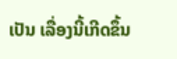ເປັນ ເລື່ອງນີ້ເກີດຂຶ້ນ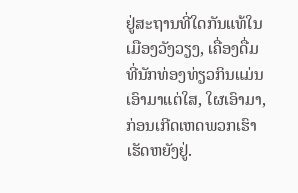ຢູ່ສະຖານທີ່ໃດກັນແທ້ໃນເມືອງວັງວຽງ, ເຄື່ອງດື່ມທີ່ນັກທ່ອງທ່ຽວກິນແມ່ນເອົາມາແຕ່ໃສ, ໃຜເອົາມາ, ກ່ອນເກີດເຫດພວກເຮົາເຮັດຫຍັງຢູ່.